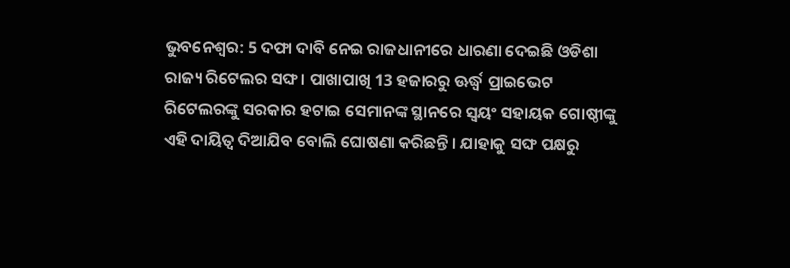ଭୁବନେଶ୍ବର: 5 ଦଫା ଦାବି ନେଇ ରାଜଧାନୀରେ ଧାରଣା ଦେଇଛି ଓଡିଶା ରାଜ୍ୟ ରିଟେଲର ସଙ୍ଘ। ପାଖାପାଖି 13 ହଜାରରୁ ଊର୍ଦ୍ଧ୍ବ ପ୍ରାଇଭେଟ ରିଟେଲରଙ୍କୁ ସରକାର ହଟାଇ ସେମାନଙ୍କ ସ୍ଥାନରେ ସ୍ବୟଂ ସହାୟକ ଗୋଷ୍ଠୀଙ୍କୁ ଏହି ଦାୟିତ୍ବ ଦିଆଯିବ ବୋଲି ଘୋଷଣା କରିଛନ୍ତି । ଯାହାକୁ ସଙ୍ଘ ପକ୍ଷରୁ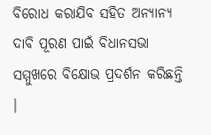ବିରୋଧ କରାଯିବ ସହିତ ଅନ୍ୟାନ୍ୟ ଦାବି ପୂରଣ ପାଇଁ ବିଧାନସଭା ସମ୍ମୁଖରେ ବିକ୍ଷୋଭ ପ୍ରଦର୍ଶନ କରିଛନ୍ତି ।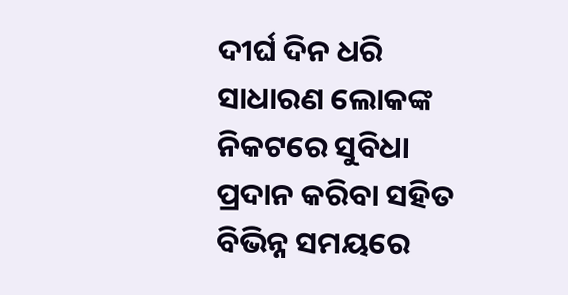ଦୀର୍ଘ ଦିନ ଧରି ସାଧାରଣ ଲୋକଙ୍କ ନିକଟରେ ସୁବିଧା ପ୍ରଦାନ କରିବା ସହିତ ବିଭିନ୍ନ ସମୟରେ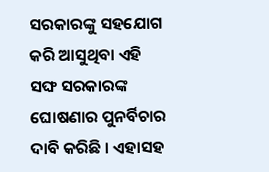ସରକାରଙ୍କୁ ସହଯୋଗ କରି ଆସୁଥିବା ଏହି ସଙ୍ଘ ସରକାରଙ୍କ ଘୋଷଣାର ପୁନର୍ବିଚାର ଦାବି କରିଛି । ଏହାସହ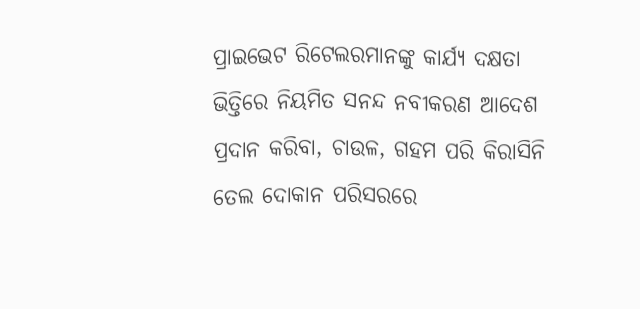ପ୍ରାଇଭେଟ ରିଟେଲରମାନଙ୍କୁ କାର୍ଯ୍ୟ ଦକ୍ଷତା ଭିତ୍ତିରେ ନିୟମିତ ସନନ୍ଦ ନବୀକରଣ ଆଦେଶ ପ୍ରଦାନ କରିବା, ଚାଉଳ, ଗହମ ପରି କିରାସିନି ତେଲ ଦୋକାନ ପରିସରରେ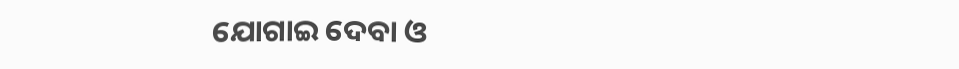ଯୋଗାଇ ଦେବା ଓ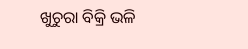ଖୁଚୁରା ବିକ୍ରି ଭଳି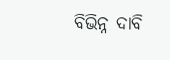ବିଭିନ୍ନ ଦାବି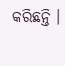କରିଛନ୍ତି ।